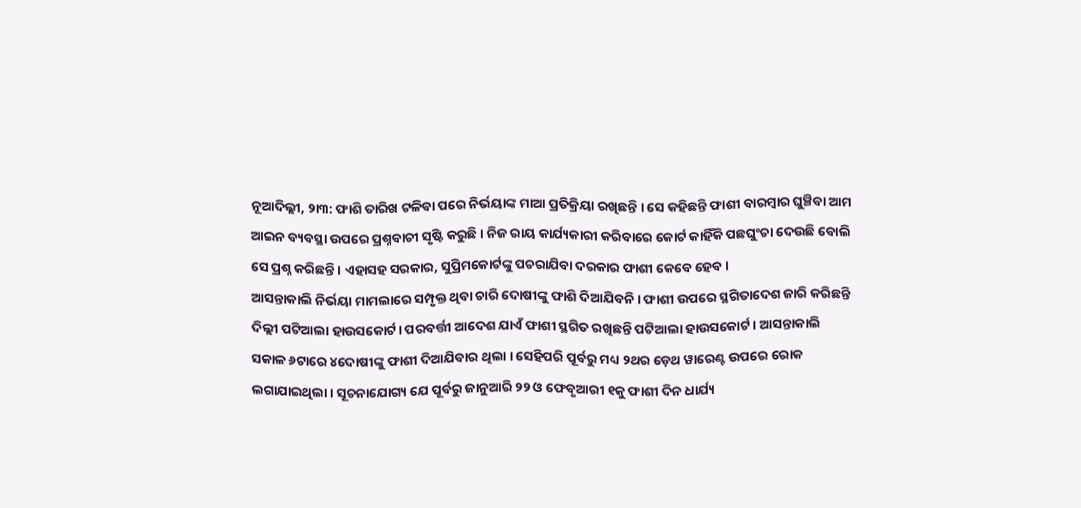ନୂଆଦିଲ୍ଲୀ, ୨ା୩: ଫାଶି ତାରିଖ ଟଳିବା ପରେ ନିର୍ଭୟାଙ୍କ ମାଆ ପ୍ରତିକ୍ରିୟା ରଖିଛନ୍ତି । ସେ କହିଛନ୍ତି ଫାଶୀ ବାରମ୍ବାର ଘୁଞ୍ଚିବା ଆମ ଆଇନ ବ୍ୟବସ୍ଥା ଉପରେ ପ୍ରଶ୍ନବାଚୀ ସୃଷ୍ଟି କରୁଛି । ନିଜ ରାୟ କାର୍ଯ୍ୟକାରୀ କରିବାରେ କୋର୍ଟ କାହିଁକି ପଛଘୁଂଚା ଦେଉଛି ବୋଲି ସେ ପ୍ରଶ୍ନ କରିଛନ୍ତି । ଏହାସହ ସରକାର, ସୁପ୍ରିମକୋର୍ଟଙ୍କୁ ପଚରାଯିବା ଦରକାର ଫାଶୀ କେବେ ହେବ ।
ଆସନ୍ତାକାଲି ନିର୍ଭୟା ମାମଲାରେ ସମ୍ପୃକ୍ତ ଥିବା ଚାରି ଦୋଷୀଙ୍କୁ ଫାଶି ଦିଆଯିବନି । ଫାଶୀ ଉପରେ ସ୍ଥଗିତାଦେଶ ଜାରି କରିଛନ୍ତି ଦିଲ୍ଲୀ ପଟିଆଲା ହାଉସକୋର୍ଟ। ପରବର୍ତ୍ତୀ ଆଦେଶ ଯାଏଁ ଫାଶୀ ସ୍ଥଗିତ ରଖିଛନ୍ତି ପଟିଆଲା ହାଉସକୋର୍ଟ । ଆସନ୍ତାକାଲି ସକାଳ ୬ଟାରେ ୪ଦୋଷୀଙ୍କୁ ଫାଶୀ ଦିଆଯିବାର ଥିଲା । ସେହିପରି ପୂର୍ବରୁ ମଧ୍ୟ ୨ଥର ଡ଼େଥ ୱାରେଣ୍ଟ ଉପରେ ରୋକ ଲଗାଯାଇଥିଲା । ସୂଚନାଯୋଗ୍ୟ ଯେ ପୂର୍ବରୁ ଜାନୁଆରି ୨୨ ଓ ଫେବୃଆରୀ ୧କୁ ଫାଶୀ ଦିନ ଧାର୍ଯ୍ୟ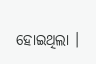ହୋଇଥିଲା ।